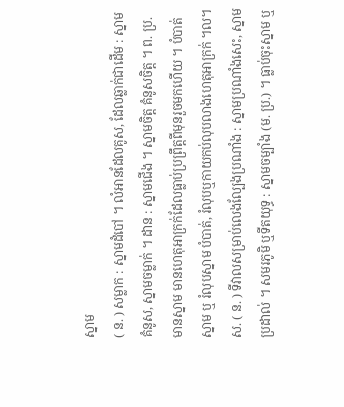ស្នាម
( ន. ) សម្លាក : ស្នាមដំបៅ ។ លំអានដែលគូស, ដែលឆ្លាក់ជាដើម : ស្នាមគំនូស, ស្នាមចម្លាក់ ។ ដាន : ស្នាមជើង ។ ស្នាមចិត្ត គំនូសចិត្ត ។ ព. ប្រ. មានស្នាម មានហេតុអាក្រក់ដែលធ្លាប់ប្រព្រឹត្តពីមុនរួចមកហើយ ។ បំបាត់ស្នាម ឬ រំលុបស្នាម បំបាត់, រំលុបឬកាយកប់លុបលាងហេតុអាក្រក់ ។ល។
ស. ( ន. ) ទីវាលសម្រាប់លេងល្បែងប្រណាំង : ស្នាមប្រណាំងសេះ, ស្នាមប្រដាល់ ។ សមរភូមិ ឬទីតយុទ្ធ : ស្នាមចម្បាំង (ម. ប្រ.) ។ ធ្លាប់ចុះស្នាម ឬ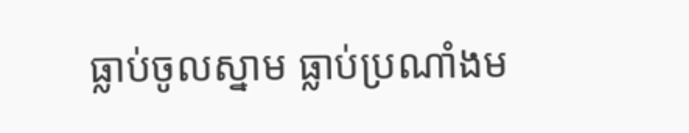ធ្លាប់ចូលស្នាម ធ្លាប់ប្រណាំងម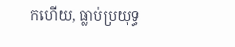កហើយ, ធ្លាប់ប្រយុទ្ធ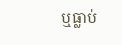ឬធ្លាប់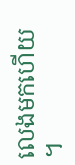លេងមកហើយ ។